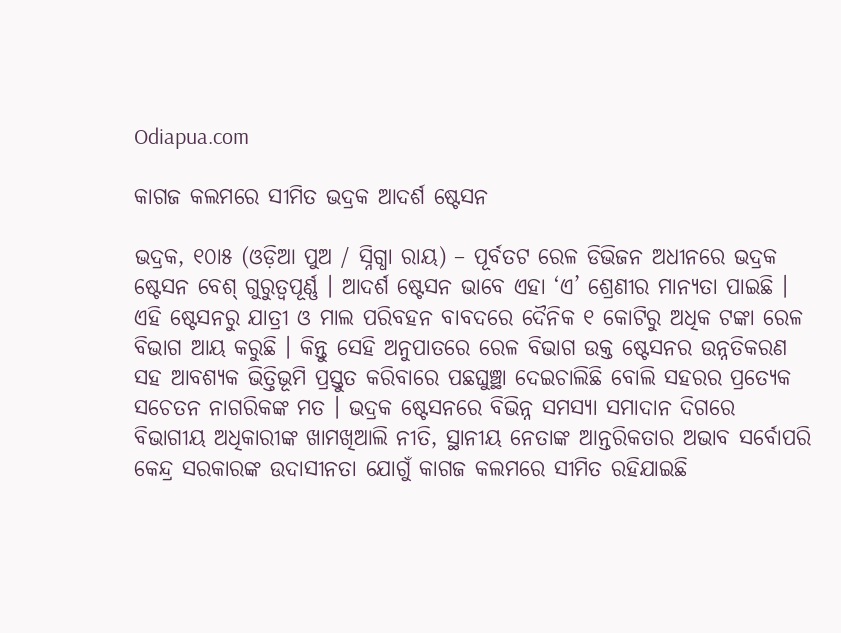Odiapua.com

କାଗଜ କଲମରେ ସୀମିତ ଭଦ୍ରକ ଆଦର୍ଶ ଷ୍ଟେସନ

ଭଦ୍ରକ, ୧୦ା୫ (ଓଡ଼ିଆ ପୁଅ / ସ୍ନିଗ୍ଧା ରାୟ) – ପୂର୍ବତଟ ରେଳ ଡିଭିଜନ ଅଧୀନରେ ଭଦ୍ରକ ଷ୍ଟେସନ ବେଶ୍ ଗୁରୁତ୍ୱପୂର୍ଣ୍ଣ । ଆଦର୍ଶ ଷ୍ଟେସନ ଭାବେ ଏହା ‘ଏ’ ଶ୍ରେଣୀର ମାନ୍ୟତା ପାଇଛି । ଏହି ଷ୍ଟେସନରୁ ଯାତ୍ରୀ ଓ ମାଲ ପରିବହନ ବାବଦରେ ଦୈନିକ ୧ କୋଟିରୁ ଅଧିକ ଟଙ୍କା ରେଳ ବିଭାଗ ଆୟ କରୁଛି । କିନ୍ତୁ ସେହି ଅନୁପାତରେ ରେଳ ବିଭାଗ ଉକ୍ତ ଷ୍ଟେସନର ଉନ୍ନତିକରଣ ସହ ଆବଶ୍ୟକ ଭିତ୍ତିଭୂମି ପ୍ରସ୍ତୁତ କରିବାରେ ପଛଘୁଞ୍ଛା ଦେଇଚାଲିଛି ବୋଲି ସହରର ପ୍ରତ୍ୟେକ ସଚେତନ ନାଗରିକଙ୍କ ମତ । ଭଦ୍ରକ ଷ୍ଟେସନରେ ବିଭିନ୍ନ ସମସ୍ୟା ସମାଦାନ ଦିଗରେ ବିଭାଗୀୟ ଅଧିକାରୀଙ୍କ ଖାମଖିଆଲି ନୀତି, ସ୍ଥାନୀୟ ନେତାଙ୍କ ଆନ୍ତରିକତାର ଅଭାବ ସର୍ବୋପରି କେନ୍ଦ୍ର ସରକାରଙ୍କ ଉଦାସୀନତା ଯୋଗୁଁ କାଗଜ କଲମରେ ସୀମିତ ରହିଯାଇଛି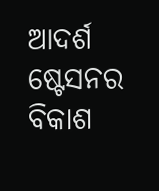ଆଦର୍ଶ ଷ୍ଟେସନର ବିକାଶ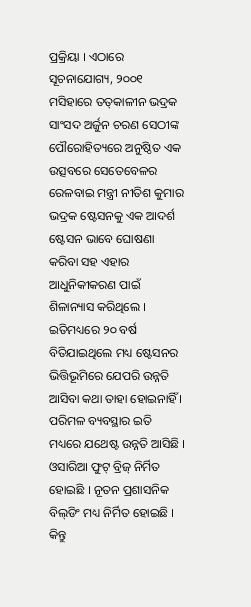ପ୍ରକ୍ରିୟା । ଏଠାରେ ସୂଚନାଯୋଗ୍ୟ, ୨୦୦୧ ମସିହାରେ ତତ୍‌କାଳୀନ ଭଦ୍ରକ ସାଂସଦ ଅର୍ଜୁନ ଚରଣ ସେଠୀଙ୍କ ପୌରୋହିତ୍ୟରେ ଅନୁଷ୍ଠିତ ଏକ ଉତ୍ସବରେ ସେତେବେଳର ରେଳବାଇ ମନ୍ତ୍ରୀ ନୀତିଶ କୁମାର ଭଦ୍ରକ ଷ୍ଟେସନକୁ ଏକ ଆଦର୍ଶ ଷ୍ଟେସନ ଭାବେ ଘୋଷଣା କରିବା ସହ ଏହାର ଆଧୁନିକୀକରଣ ପାଇଁ ଶିଳାନ୍ୟାସ କରିଥିଲେ । ଇତିମଧ୍ୟରେ ୨୦ ବର୍ଷ ବିତିଯାଇଥିଲେ ମଧ୍ୟ ଷ୍ଟେସନର ଭିତ୍ତିଭୂମିରେ ଯେପରି ଉନ୍ନତି ଆସିବା କଥା ତାହା ହୋଇନାହିଁ । ପରିମଳ ବ୍ୟବସ୍ଥାର ଇତି ମଧ୍ୟରେ ଯଥେଷ୍ଟ ଉନ୍ନତି ଆସିଛି । ଓସାରିଆ ଫୁଟ୍ ବ୍ରିଜ୍ ନିର୍ମିତ ହୋଇଛି । ନୂତନ ପ୍ରଶାସନିକ ବିଲ୍‌ଡିଂ ମଧ୍ୟ ନିର୍ମିତ ହୋଇଛି । କିନ୍ତୁ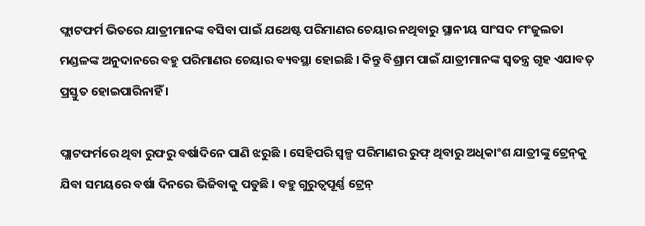ଫ୍ଲାଟଫର୍ମ ଭିତରେ ଯାତ୍ରୀମାନଙ୍କ ବସିବା ପାଇଁ ଯଥେଷ୍ଟ ପରିମାଣର ଚେୟାର ନଥିବାରୁ ସ୍ଥାନୀୟ ସାଂସଦ ମଂଜୁଲତା ମଣ୍ଡଳଙ୍କ ଅନୁଦାନରେ ବହୁ ପରିମାଣର ଚେୟାର ବ୍ୟବସ୍ଥା ହୋଇଛି । କିନ୍ତୁ ବିଶ୍ରାମ ପାଇଁ ଯାତ୍ରୀମାନଙ୍କ ସ୍ୱତନ୍ତ୍ର ଗୃହ ଏଯାବତ୍ ପ୍ରସ୍ତୁତ ହୋଇପାରିନାହିଁ ।

ପ୍ଲାଟଫର୍ମରେ ଥିବା ରୁଫରୁ ବର୍ଷାଦିନେ ପାଣି ଝରୁଛି । ସେହିପରି ସ୍ୱଳ୍ପ ପରିମାଣର ରୁଫ୍ ଥିବାରୁ ଅଧିକାଂଶ ଯାତ୍ରୀଙ୍କୁ ଟ୍ରେନ୍‌କୁ ଯିବା ସମୟରେ ବର୍ଷା ଦିନରେ ଭିଜିବାକୁ ପଡୁଛି । ବହୁ ଗୁରୁତ୍ୱପୂର୍ଣ୍ଣ ଟ୍ରେନ୍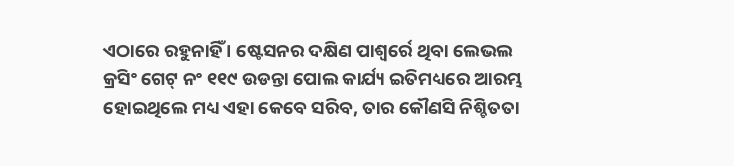ଏଠାରେ ରହୁନାହିଁ । ଷ୍ଟେସନର ଦକ୍ଷିଣ ପାଶ୍ୱର୍ରେ ଥିବା ଲେଭଲ କ୍ରସିଂ ଗେଟ୍ ନଂ ୧୧୯ ଉଡନ୍ତା ପୋଲ କାର୍ଯ୍ୟ ଇତିମଧ୍ୟରେ ଆରମ୍ଭ ହୋଇଥିଲେ ମଧ୍ୟ ଏହା କେବେ ସରିବ, ତାର କୌଣସି ନିଶ୍ଚିତତା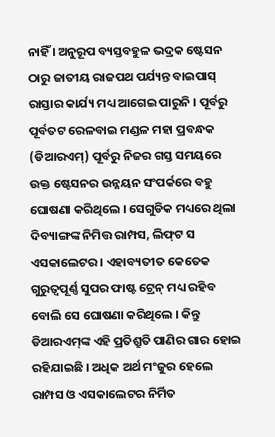ନାହିଁ । ଅନୁରୂପ ବ୍ୟସ୍ତବହୁଳ ଭଦ୍ରକ ଷ୍ଟେସନ ଠାରୁ ଜାତୀୟ ରାଜପଥ ପର୍ଯ୍ୟନ୍ତ ବାଇପାସ୍ ରାସ୍ତାର କାର୍ଯ୍ୟ ମଧ୍ୟ ଆଗେଇ ପାରୁନି । ପୂର୍ବରୁ ପୂର୍ବତଟ ରେଳବାଇ ମଣ୍ଡଳ ମହା ପ୍ରବନ୍ଧକ (ଡିଆରଏମ୍‌) ପୂର୍ବରୁ ନିଜର ଗସ୍ତ ସମୟରେ ଉକ୍ତ ଷ୍ଟେସନର ଉନ୍ନୟନ ସଂପର୍କରେ ବହୁ ଘୋଷଣା କରିଥିଲେ । ସେଗୁଡିକ ମଧ୍ୟରେ ଥିଲା ଦିବ୍ୟାଙ୍ଗଙ୍କ ନିମିତ୍ତ ରାମ୍ପସ, ଲିଫ୍‌ଟ ସ ଏସକାଲେଟର । ଏହାବ୍ୟତୀତ କେତେକ ଗୁରୁତ୍ୱପୂର୍ଣ୍ଣ ସୁପର ଫାଷ୍ଟ ଟ୍ରେନ୍ ମଧ୍ୟ ରହିବ ବୋଲି ସେ ଘୋଷଣା କରିଥିଲେ । କିନ୍ତୁ ଡିଆରଏମ୍‌ଙ୍କ ଏହି ପ୍ରତିଶ୍ରୁତି ପାଣିର ଗାର ହୋଇ ରହିଯାଇଛି । ଅଧିକ ଅର୍ଥ ମଂଜୁର ହେଲେ ରାମ୍ପସ ଓ ଏସକାଲେଟର ନିର୍ମିତ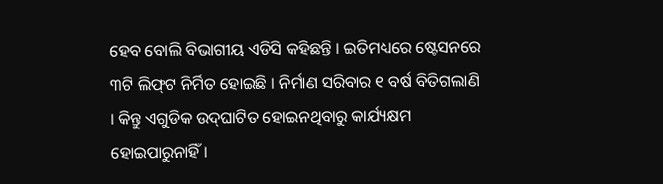ହେବ ବୋଲି ବିଭାଗୀୟ ଏଡିସି କହିଛନ୍ତି । ଇତିମଧ୍ୟରେ ଷ୍ଟେସନରେ ୩ଟି ଲିଫ୍‌ଟ ନିର୍ମିତ ହୋଇଛି । ନିର୍ମାଣ ସରିବାର ୧ ବର୍ଷ ବିତିଗଲାଣି । କିନ୍ତୁ ଏଗୁଡିକ ଉଦ୍‌ଘାଟିତ ହୋଇନଥିବାରୁ କାର୍ଯ୍ୟକ୍ଷମ ହୋଇପାରୁନାହିଁ ।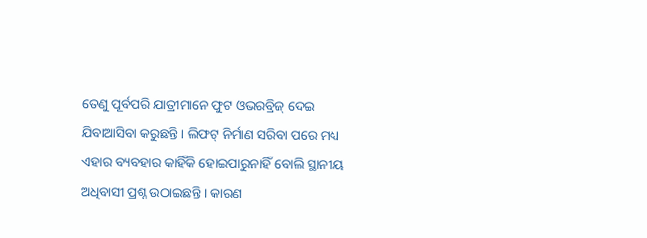ତେଣୁ ପୂର୍ବପରି ଯାତ୍ରୀମାନେ ଫୁଟ ଓଭରବ୍ରିଜ୍ ଦେଇ ଯିବାଆସିବା କରୁଛନ୍ତି । ଲିଫଟ୍ ନିର୍ମାଣ ସରିବା ପରେ ମଧ୍ୟ ଏହାର ବ୍ୟବହାର କାହିଁକି ହୋଇପାରୁନାହିଁ ବୋଲି ସ୍ଥାନୀୟ ଅଧିବାସୀ ପ୍ରଶ୍ନ ଉଠାଇଛନ୍ତି । କାରଣ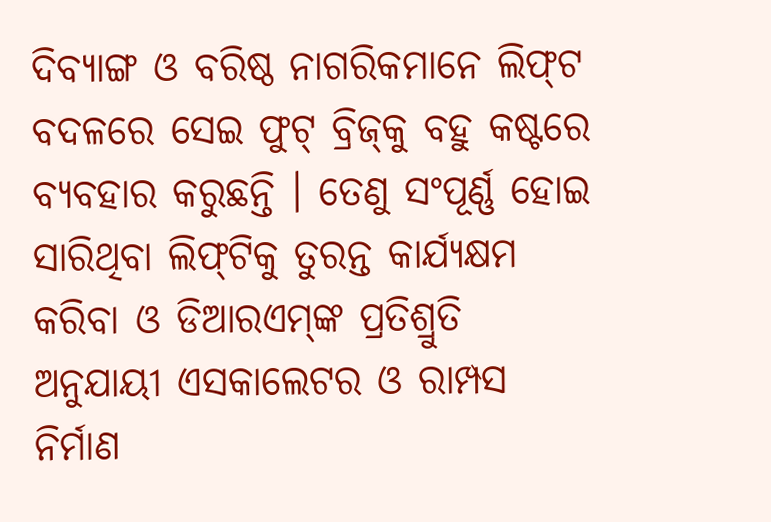ଦିବ୍ୟାଙ୍ଗ ଓ ବରିଷ୍ଠ ନାଗରିକମାନେ ଲିଫ୍‌ଟ ବଦଳରେ ସେଇ ଫୁଟ୍ ବ୍ରିଜ୍‌କୁ ବହୁ କଷ୍ଟରେ ବ୍ୟବହାର କରୁଛନ୍ତି । ତେଣୁ ସଂପୂର୍ଣ୍ଣ ହୋଇ ସାରିଥିବା ଲିଫ୍‌ଟିକୁ ତୁରନ୍ତ କାର୍ଯ୍ୟକ୍ଷମ କରିବା ଓ ଡିଆରଏମ୍‌ଙ୍କ ପ୍ରତିଶ୍ରୁତି ଅନୁଯାୟୀ ଏସକାଲେଟର ଓ ରାମ୍ପସ ନିର୍ମାଣ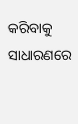କରିବାକୁ ସାଧାରଣରେ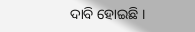ଦାବି ହୋଇଛି ।